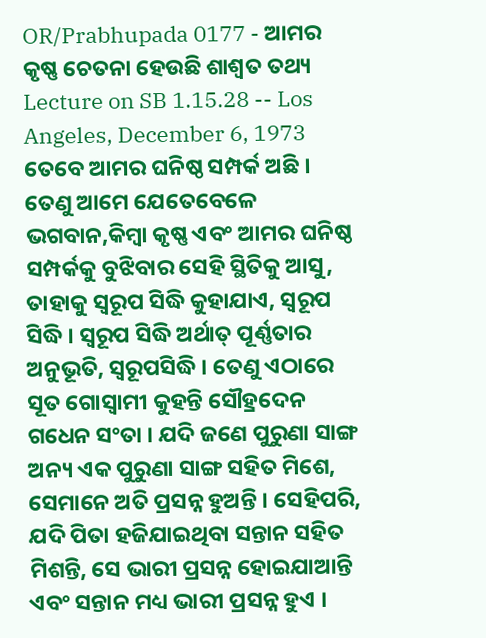OR/Prabhupada 0177 - ଆମର କୃଷ୍ଣ ଚେତନା ହେଉଛି ଶାଶ୍ୱତ ତଥ୍ୟ
Lecture on SB 1.15.28 -- Los Angeles, December 6, 1973
ତେବେ ଆମର ଘନିଷ୍ଠ ସମ୍ପର୍କ ଅଛି । ତେଣୁ ଆମେ ଯେତେବେଳେ ଭଗବାନ,କିମ୍ଵା କୃଷ୍ଣ ଏବଂ ଆମର ଘନିଷ୍ଠ ସମ୍ପର୍କକୁ ବୁଝିବାର ସେହି ସ୍ଥିତିକୁ ଆସୁ, ତାହାକୁ ସ୍ଵରୂପ ସିଦ୍ଧି କୁହାଯାଏ, ସ୍ଵରୂପ ସିଦ୍ଧି । ସ୍ଵରୂପ ସିଦ୍ଧି ଅର୍ଥାତ୍ ପୂର୍ଣ୍ଣତାର ଅନୁଭୂତି, ସ୍ଵରୂପସିଦ୍ଧି । ତେଣୁ ଏଠାରେ ସୂତ ଗୋସ୍ଵାମୀ କୁହନ୍ତି ସୌହ୍ରଦେନ ଗଧେନ ସଂତା । ଯଦି ଜଣେ ପୁରୁଣା ସାଙ୍ଗ ଅନ୍ୟ ଏକ ପୁରୁଣା ସାଙ୍ଗ ସହିତ ମିଶେ, ସେମାନେ ଅତି ପ୍ରସନ୍ନ ହୁଅନ୍ତି । ସେହିପରି, ଯଦି ପିତା ହଜିଯାଇଥିବା ସନ୍ତାନ ସହିତ ମିଶନ୍ତି, ସେ ଭାରୀ ପ୍ରସନ୍ନ ହୋଇଯାଆନ୍ତି ଏବଂ ସନ୍ତାନ ମଧ୍ୟ ଭାରୀ ପ୍ରସନ୍ନ ହୁଏ ।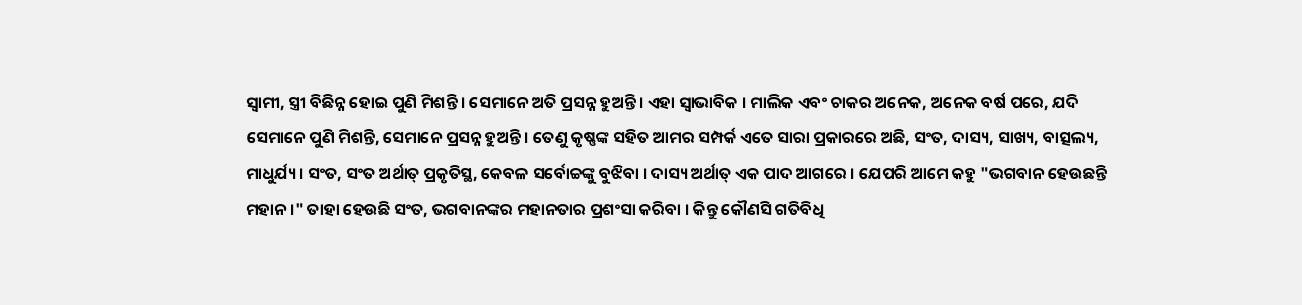ସ୍ଵାମୀ, ସ୍ତ୍ରୀ ବିଛିନ୍ନ ହୋଇ ପୁଣି ମିଶନ୍ତି । ସେମାନେ ଅତି ପ୍ରସନ୍ନ ହୁଅନ୍ତି । ଏହା ସ୍ଵାଭାବିକ । ମାଲିକ ଏବଂ ଚାକର ଅନେକ, ଅନେକ ବର୍ଷ ପରେ, ଯଦି ସେମାନେ ପୁଣି ମିଶନ୍ତି, ସେମାନେ ପ୍ରସନ୍ନ ହୁଅନ୍ତି । ତେଣୁ କୃଷ୍ଣଙ୍କ ସହିତ ଆମର ସମ୍ପର୍କ ଏତେ ସାରା ପ୍ରକାରରେ ଅଛି, ସଂତ, ଦାସ୍ୟ, ସାଖ୍ୟ, ବାତ୍ସଲ୍ୟ, ମାଧୁର୍ଯ୍ୟ । ସଂତ, ସଂତ ଅର୍ଥାତ୍ ପ୍ରକୃତିସ୍ଥ, କେବଳ ସର୍ବୋଚ୍ଚଙ୍କୁ ବୁଝିବା । ଦାସ୍ୟ ଅର୍ଥାତ୍ ଏକ ପାଦ ଆଗରେ । ଯେପରି ଆମେ କହୁ "ଭଗବାନ ହେଉଛନ୍ତି ମହାନ ।" ତାହା ହେଉଛି ସଂତ, ଭଗବାନଙ୍କର ମହାନତାର ପ୍ରଶଂସା କରିବା । କିନ୍ତୁ କୌଣସି ଗତିବିଧି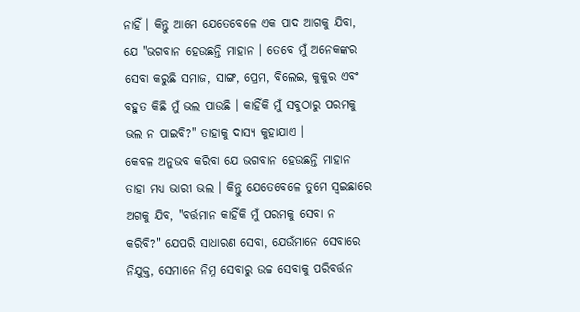ନାହିଁ । କିନ୍ତୁ ଆମେ ଯେତେବେଳେ ଏକ ପାଦ ଆଗକୁ ଯିବା, ଯେ "ଭଗବାନ ହେଉଛନ୍ତି ମାହାନ । ତେବେ ମୁଁ ଅନେକଙ୍କର ସେବା କରୁଛି ସମାଜ, ସାଙ୍ଗ, ପ୍ରେମ, ବିଲେଇ, କୁକୁର ଏବଂ ବହୁତ କିଛି ମୁଁ ଭଲ ପାଉଛି । କାହିଁକି ମୁଁ ସବୁଠାରୁ ପରମକୁ ଭଲ ନ ପାଇବି?" ତାହାକୁ ଦାସ୍ୟ କୁହାଯାଏ ।
କେବଳ ଅନୁଭବ କରିବା ଯେ ଭଗବାନ ହେଉଛନ୍ତି ମାହାନ ତାହା ମଧ୍ୟ ଭାରୀ ଭଲ । କିନ୍ତୁ ଯେତେବେଳେ ତୁମେ ସ୍ଵଇଛାରେ ଅଗକୁ ଯିବ, "ବର୍ତ୍ତମାନ କାହିଁକି ମୁଁ ପରମକୁ ସେବା ନ କରିବି?" ଯେପରି ସାଧାରଣ ସେବା, ଯେଉଁମାନେ ସେବାରେ ନିଯୁକ୍ତ, ସେମାନେ ନିମ୍ନ ସେବାରୁ ଉଚ୍ଚ ସେବାକୁ ପରିବର୍ତ୍ତନ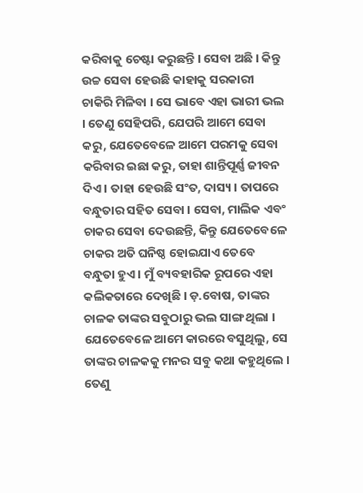କରିବାକୁ ଚେଷ୍ଟା କରୁଛନ୍ତି । ସେବା ଅଛି । କିନ୍ତୁ ଉଚ୍ଚ ସେବା ହେଉଛି କାହାକୁ ସରକାରୀ ଚାକିରି ମିଳିବା । ସେ ଭାବେ ଏହା ଭାରୀ ଭଲ । ତେଣୁ ସେହିପରି, ଯେପରି ଆମେ ସେବା କରୁ, ଯେତେବେଳେ ଆମେ ପରମକୁ ସେବା କରିବାର ଇଛା କରୁ, ତାହା ଶାନ୍ତିପୂର୍ଣ୍ଣ ଜୀବନ ଦିଏ । ତାହା ହେଉଛି ସଂତ, ଦାସ୍ୟ । ତାପରେ ବନ୍ଧୁତାର ସହିତ ସେବା । ସେବା, ମାଲିକ ଏବଂ ଚାକର ସେବା ଦେଉଛନ୍ତି, କିନ୍ତୁ ଯେତେବେଳେ ଚାକର ଅତି ଘନିଷ୍ଠ ହୋଇଯାଏ ତେବେ ବନ୍ଧୁତା ହୁଏ । ମୁଁ ବ୍ୟବହାରିକ ରୂପରେ ଏହା କଲିକତାରେ ଦେଖିଛି । ଡ଼.ବୋଷ, ତାଙ୍କର ଚାଳକ ତାଙ୍କର ସବୁଠାରୁ ଭଲ ସାଙ୍ଗ ଥିଲା । ଯେତେବେଳେ ଆମେ କାରରେ ବସୁଥିଲୁ, ସେ ତାଙ୍କର ଚାଳକକୁ ମନର ସବୁ କଥା କହୁଥିଲେ । ତେଣୁ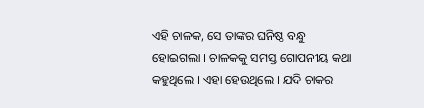ଏହି ଚାଳକ, ସେ ତାଙ୍କର ଘନିଷ୍ଠ ବନ୍ଧୁ ହୋଇଗଲା । ଚାଳକକୁ ସମସ୍ତ ଗୋପନୀୟ କଥା କହୁଥିଲେ । ଏହା ହେଉଥିଲେ । ଯଦି ଚାକର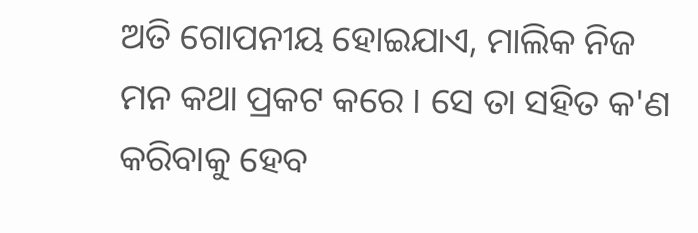ଅତି ଗୋପନୀୟ ହୋଇଯାଏ, ମାଲିକ ନିଜ ମନ କଥା ପ୍ରକଟ କରେ । ସେ ତା ସହିତ କ'ଣ କରିବାକୁ ହେବ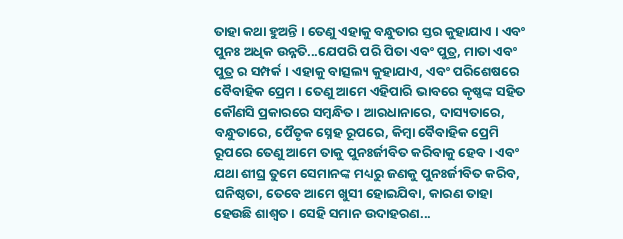ତାହା କଥା ହୁଅନ୍ତି । ତେଣୁ ଏହାକୁ ବନ୍ଧୁତାର ସ୍ତର କୁହାଯାଏ । ଏବଂ ପୁନଃ ଅଧିକ ଉନ୍ନତି...ଯେପରି ପରି ପିତା ଏବଂ ପୁତ୍ର, ମାତା ଏବଂ ପୁତ୍ର ର ସମ୍ପର୍କ । ଏହାକୁ ବାତ୍ସଲ୍ୟ କୁହାଯାଏ, ଏବଂ ପରିଶେଷରେ ବୈବାହିକ ପ୍ରେମ । ତେଣୁ ଆମେ ଏହିପାରି ଭାବରେ କୃଷ୍ଣଙ୍କ ସହିତ କୌଣସି ପ୍ରକାରରେ ସମ୍ବନ୍ଧିତ । ଆରଧାନାରେ, ଦାସ୍ୟତାରେ, ବନ୍ଧୁତାରେ, ପୈତୃକ ସ୍ନେହ ରୂପରେ, କିମ୍ଵା ବୈବାହିକ ପ୍ରେମି ରୂପରେ ତେଣୁ ଆମେ ତାକୁ ପୁନଃର୍ଜୀବିତ କରିବାକୁ ହେବ । ଏବଂ ଯଥା ଶୀଘ୍ର ତୁମେ ସେମାନଙ୍କ ମଧ୍ୟରୁ ଜଣକୁ ପୁନଃର୍ଜୀବିତ କରିବ, ଘନିଷ୍ଠତା, ତେବେ ଆମେ ଖୁସୀ ହୋଇଯିବା, କାରଣ ତାହା ହେଉଛି ଶାଶ୍ଵତ । ସେହି ସମାନ ଉଦାହରଣ...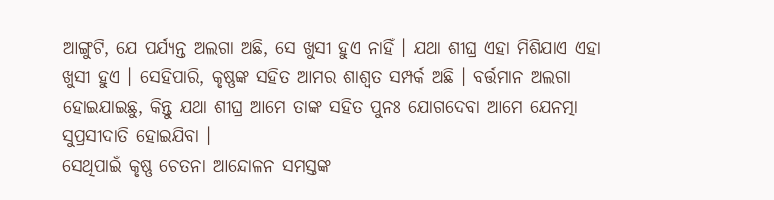ଆଙ୍ଗୁଟି, ଯେ ପର୍ଯ୍ୟନ୍ତ ଅଲଗା ଅଛି, ସେ ଖୁସୀ ହୁଏ ନାହିଁ । ଯଥା ଶୀଘ୍ର ଏହା ମିଶିଯାଏ ଏହା ଖୁସୀ ହୁଏ । ସେହିପାରି, କୃଷ୍ଣଙ୍କ ସହିତ ଆମର ଶାଶ୍ଵତ ସମ୍ପର୍କ ଅଛି । ବର୍ତ୍ତମାନ ଅଲଗା ହୋଇଯାଇଛୁ, କିନ୍ତୁ ଯଥା ଶୀଘ୍ର ଆମେ ତାଙ୍କ ସହିତ ପୁନଃ ଯୋଗଦେବା ଆମେ ଯେନତ୍ମା ସୁପ୍ରସୀଦାତି ହୋଇଯିବା ।
ସେଥିପାଇଁ କୃଷ୍ଣ ଚେତନା ଆନ୍ଦୋଳନ ସମସ୍ତଙ୍କ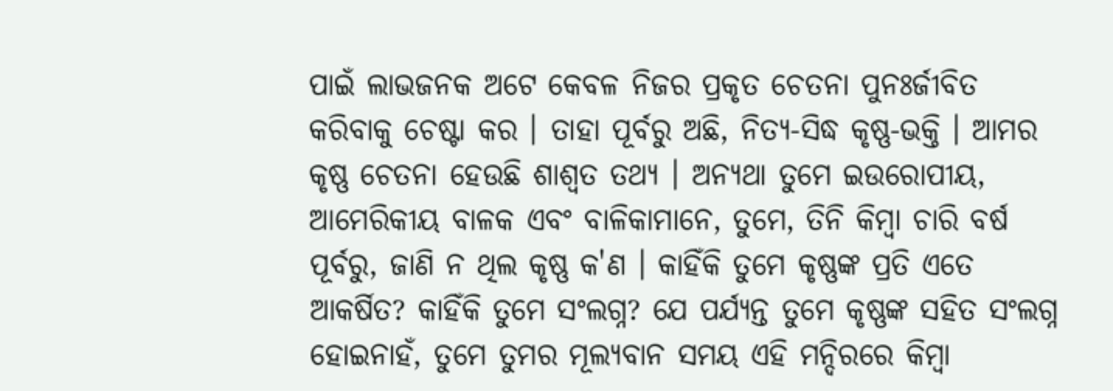ପାଇଁ ଲାଭଜନକ ଅଟେ କେବଳ ନିଜର ପ୍ରକୃତ ଚେତନା ପୁନଃର୍ଜୀବିତ କରିବାକୁ ଚେଷ୍ଟା କର । ତାହା ପୂର୍ବରୁ ଅଛି, ନିତ୍ୟ-ସିଦ୍ଧ କୃଷ୍ଣ-ଭକ୍ତି । ଆମର କୃଷ୍ଣ ଚେତନା ହେଉଛି ଶାଶ୍ୱତ ତଥ୍ୟ । ଅନ୍ୟଥା ତୁମେ ଇଉରୋପୀୟ, ଆମେରିକୀୟ ବାଳକ ଏବଂ ବାଳିକାମାନେ, ତୁମେ, ତିନି କିମ୍ଵା ଚାରି ବର୍ଷ ପୂର୍ବରୁ, ଜାଣି ନ ଥିଲ କୃଷ୍ଣ କ'ଣ । କାହିଁକି ତୁମେ କୃଷ୍ଣଙ୍କ ପ୍ରତି ଏତେ ଆକର୍ଷିତ? କାହିଁକି ତୁମେ ସଂଲଗ୍ନ? ଯେ ପର୍ଯ୍ୟନ୍ତ ତୁମେ କୃଷ୍ଣଙ୍କ ସହିତ ସଂଲଗ୍ନ ହୋଇନାହଁ, ତୁମେ ତୁମର ମୂଲ୍ୟବାନ ସମୟ ଏହି ମନ୍ଦିରରେ କିମ୍ଵା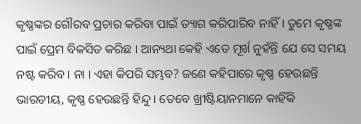କୃଷ୍ଣଙ୍କର ଗୌରବ ପ୍ରଚାର କରିବା ପାଇଁ ତ୍ୟାଗ କରିପାରିବ ନାହିଁ । ତୁମେ କୃଷ୍ଣଙ୍କ ପାଇଁ ପ୍ରେମ ବିକସିତ କରିଛ । ଆନ୍ୟଥା କେହି ଏତେ ମୂର୍ଖ ନୁହଁନ୍ତି ଯେ ସେ ସମୟ ନଷ୍ଟ କରିବ । ନା । ଏହା କିପରି ସମ୍ଭବ? ଜଣେ କହିପାରେ କୃଷ୍ଣ ହେଉଛନ୍ତି ଭାରତୀୟ, କୃଷ୍ଣ ହେଉଛନ୍ତି ହିନ୍ଦୁ । ତେବେ ଖ୍ରୀଷ୍ଟିୟାନମାନେ କାହିଁକି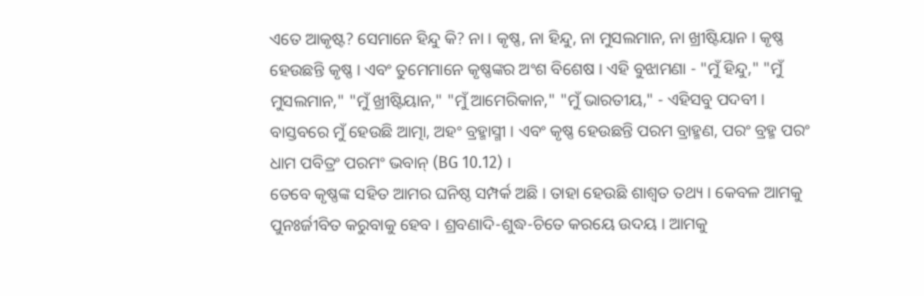ଏତେ ଆକୃଷ୍ଟ? ସେମାନେ ହିନ୍ଦୁ କି? ନା । କୃଷ୍ଣ, ନା ହିନ୍ଦୁ, ନା ମୁସଲମାନ, ନା ଖ୍ରୀଷ୍ଟିୟାନ । କୃଷ୍ଣ ହେଉଛନ୍ତି କୃଷ୍ଣ । ଏବଂ ତୁମେମାନେ କୃଷ୍ଣଙ୍କର ଅଂଶ ବିଶେଷ । ଏହି ବୁଝାମଣା - "ମୁଁ ହିନ୍ଦୁ," "ମୁଁ ମୁସଲମାନ," "ମୁଁ ଖ୍ରୀଷ୍ଟିୟାନ," "ମୁଁ ଆମେରିକାନ," "ମୁଁ ଭାରତୀୟ," - ଏହିସବୁ ପଦବୀ । ବାସ୍ତବରେ ମୁଁ ହେଉଛି ଆତ୍ମା, ଅହଂ ବ୍ରହ୍ମାସ୍ମୀ । ଏବଂ କୃଷ୍ଣ ହେଉଛନ୍ତି ପରମ ବ୍ରାହ୍ମଣ, ପରଂ ବ୍ରହ୍ମ ପରଂ ଧାମ ପବିତ୍ରଂ ପରମଂ ଭବାନ୍ (BG 10.12) ।
ତେବେ କୃଷ୍ଣଙ୍କ ସହିତ ଆମର ଘନିଷ୍ଠ ସମ୍ପର୍କ ଅଛି । ତାହା ହେଉଛି ଶାଶ୍ଵତ ତଥ୍ୟ । କେବଳ ଆମକୁ ପୁନଃର୍ଜୀବିତ କରୁବାକୁ ହେବ । ଶ୍ରବଣାଦି-ଶୁଦ୍ଧ-ଚିତେ କରୟେ ଉଦୟ । ଆମକୁ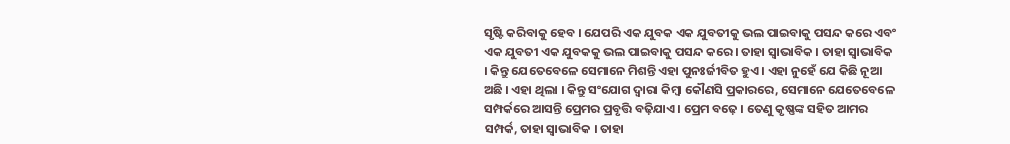ସୃଷ୍ଟି କରିବାକୁ ହେବ । ଯେପରି ଏକ ଯୁବକ ଏକ ଯୁବତୀକୁ ଭଲ ପାଇବାକୁ ପସନ୍ଦ କରେ ଏବଂ ଏକ ଯୁବତୀ ଏକ ଯୁବକକୁ ଭଲ ପାଇବାକୁ ପସନ୍ଦ କରେ । ତାହା ସ୍ଵାଭାବିକ । ତାହା ସ୍ଵାଭାବିକ । କିନ୍ତୁ ଯେତେବେଳେ ସେମାନେ ମିଶନ୍ତି ଏହା ପୁନଃର୍ଜୀବିତ ହୁଏ । ଏହା ନୁହେଁ ଯେ କିଛି ନୂଆ ଅଛି । ଏହା ଥିଲା । କିନ୍ତୁ ସଂଯୋଗ ଦ୍ଵାରା କିମ୍ଵା କୌଣସି ପ୍ରକାରରେ, ସେମାନେ ଯେତେବେଳେ ସମ୍ପର୍କରେ ଆସନ୍ତି ପ୍ରେମର ପ୍ରବୃତ୍ତି ବଢ଼ିଯାଏ । ପ୍ରେମ ବଢ଼େ । ତେଣୁ କୃଷ୍ଣଙ୍କ ସହିତ ଆମର ସମ୍ପର୍କ, ତାହା ସ୍ଵାଭାବିକ । ତାହା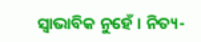ସ୍ଵାଭାବିକ ନୁହେଁ । ନିତ୍ୟ-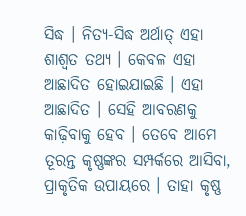ସିଦ୍ଧ । ନିତ୍ୟ-ସିଦ୍ଧ ଅର୍ଥାତ୍ ଏହା ଶାଶ୍ଵତ ତଥ୍ୟ । କେବଳ ଏହା ଆଛାଦିତ ହୋଇଯାଇଛି । ଏହା ଆଛାଦିତ । ସେହି ଆବରଣକୁ କାଢ଼ିବାକୁ ହେବ । ତେବେ ଆମେ ତୂରନ୍ତ କୃଷ୍ଣଙ୍କର ସମ୍ପର୍କରେ ଆସିବା, ପ୍ରାକୃତିକ ଉପାୟରେ । ତାହା କୃଷ୍ଣ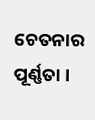ଚେତନାର ପୂର୍ଣ୍ଣତା ।